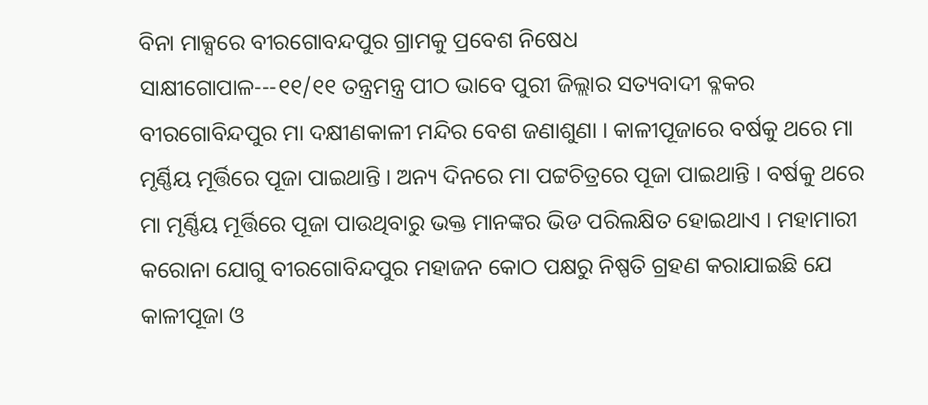ବିନା ମାକ୍ସରେ ବୀରଗୋବନ୍ଦପୁର ଗ୍ରାମକୁ ପ୍ରବେଶ ନିଷେଧ
ସାକ୍ଷୀଗୋପାଳ---୧୧/୧୧ ତନ୍ତ୍ରମନ୍ତ୍ର ପୀଠ ଭାବେ ପୁରୀ ଜିଲ୍ଲାର ସତ୍ୟବାଦୀ ବ୍ଳକର ବୀରଗୋବିନ୍ଦପୁର ମା ଦକ୍ଷୀଣକାଳୀ ମନ୍ଦିର ବେଶ ଜଣାଶୁଣା । କାଳୀପୂଜାରେ ବର୍ଷକୁ ଥରେ ମା ମୃର୍ଣ୍ଣିୟ ମୂର୍ତ୍ତିରେ ପୂଜା ପାଇଥାନ୍ତି । ଅନ୍ୟ ଦିନରେ ମା ପଟ୍ଟଚିତ୍ରରେ ପୂଜା ପାଇଥାନ୍ତି । ବର୍ଷକୁ ଥରେ ମା ମୃର୍ଣ୍ଣିୟ ମୂର୍ତ୍ତିରେ ପୂଜା ପାଉଥିବାରୁ ଭକ୍ତ ମାନଙ୍କର ଭିଡ ପରିଲକ୍ଷିତ ହୋଇଥାଏ । ମହାମାରୀ କରୋନା ଯୋଗୁ ବୀରଗୋବିନ୍ଦପୁର ମହାଜନ କୋଠ ପକ୍ଷରୁ ନିଷ୍ପତି ଗ୍ରହଣ କରାଯାଇଛି ଯେ କାଳୀପୂଜା ଓ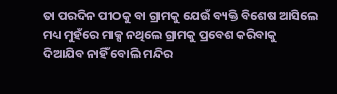ତା ପରଦିନ ପୀଠକୁ ବା ଗ୍ରାମକୁ ଯେଉଁ ବ୍ୟକ୍ତି ବିଶେଷ ଆସିଲେ ମଧ୍ୟ ମୁହଁରେ ମାକ୍ସ ନଥିଲେ ଗ୍ରାମକୁ ପ୍ରବେଶ କରିବାକୁ ଦିଆଯିବ ନାହିଁ ବୋଲି ମନ୍ଦିର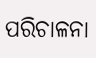ପରିଚାଳନା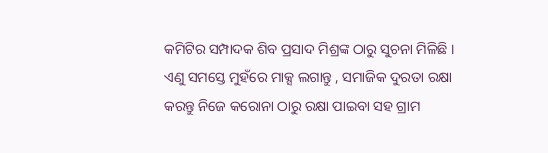କମିଟିର ସମ୍ପାଦକ ଶିବ ପ୍ରସାଦ ମିଶ୍ରଙ୍କ ଠାରୁ ସୁଚନା ମିଳିଛି । ଏଣୁ ସମସ୍ତେ ମୁହଁରେ ମାକ୍ସ ଲଗାନ୍ତୁ , ସମାଜିକ ଦୁରତା ରକ୍ଷା କରନ୍ତୁ ନିଜେ କରୋନା ଠାରୁ ରକ୍ଷା ପାଇବା ସହ ଗ୍ରାମ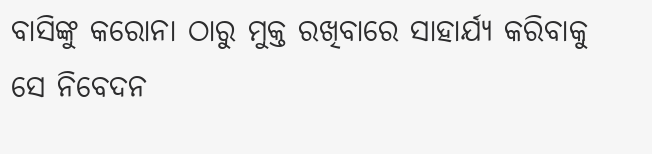ବାସିଙ୍କୁ କରୋନା ଠାରୁ ମୁକ୍ତ ରଖିବାରେ ସାହାର୍ଯ୍ୟ କରିବାକୁ ସେ ନିବେଦନ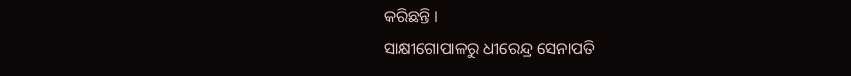କରିଛନ୍ତି ।
ସାକ୍ଷୀଗୋପାଳରୁ ଧୀରେନ୍ଦ୍ର ସେନାପତି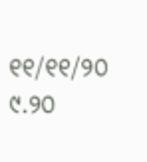୧୧/୧୧/୨୦ ୯.୨୦